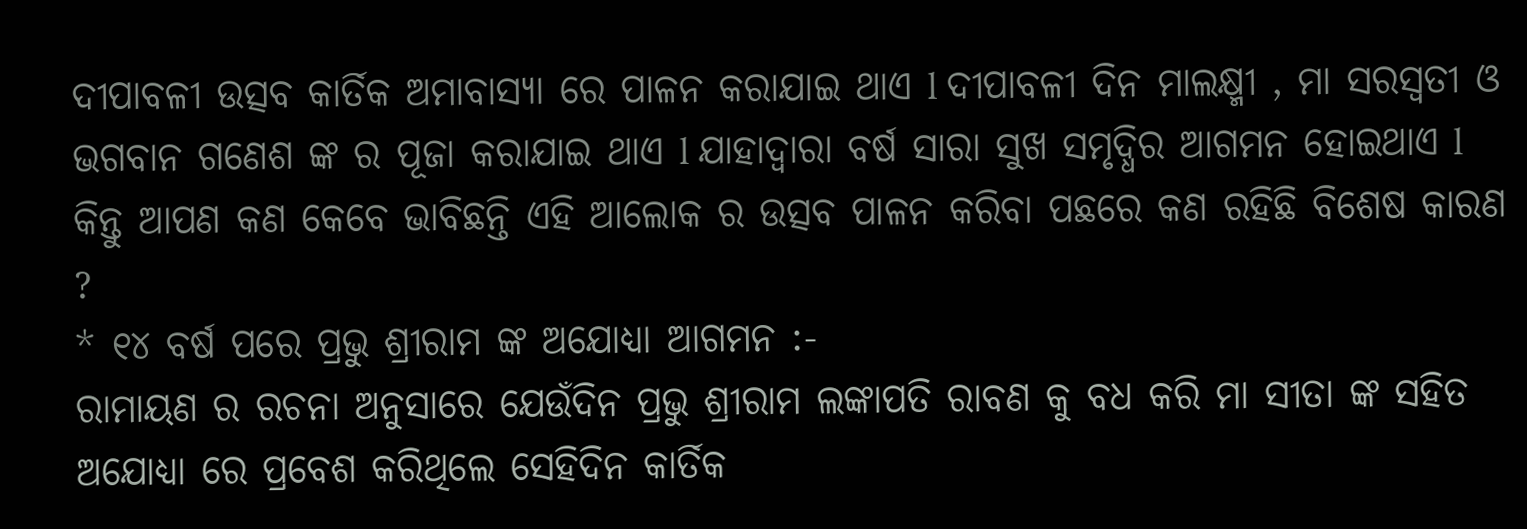ଦୀପାବଳୀ ଉତ୍ସବ କାର୍ତିକ ଅମାବାସ୍ୟା ରେ ପାଳନ କରାଯାଇ ଥାଏ l ଦୀପାବଳୀ ଦିନ ମାଲକ୍ଷ୍ମୀ , ମା ସରସ୍ବତୀ ଓ ଭଗବାନ ଗଣେଶ ଙ୍କ ର ପୂଜା କରାଯାଇ ଥାଏ l ଯାହାଦ୍ୱାରା ବର୍ଷ ସାରା ସୁଖ ସମୃଦ୍ଧିର ଆଗମନ ହୋଇଥାଏ l କିନ୍ତୁ ଆପଣ କଣ କେବେ ଭାବିଛନ୍ତି ଏହି ଆଲୋକ ର ଉତ୍ସବ ପାଳନ କରିବା ପଛରେ କଣ ରହିଛି ବିଶେଷ କାରଣ ?
* ୧୪ ବର୍ଷ ପରେ ପ୍ରଭୁ ଶ୍ରୀରାମ ଙ୍କ ଅଯୋଧ୍ୟା ଆଗମନ :-
ରାମାୟଣ ର ରଚନା ଅନୁସାରେ ଯେଉଁଦିନ ପ୍ରଭୁ ଶ୍ରୀରାମ ଲଙ୍କାପତି ରାବଣ କୁ ବଧ କରି ମା ସୀତା ଙ୍କ ସହିତ ଅଯୋଧ୍ୟା ରେ ପ୍ରବେଶ କରିଥିଲେ ସେହିଦିନ କାର୍ତିକ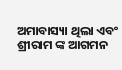ଅମାବାସ୍ୟା ଥିଲା ଏବଂ ଶ୍ରୀରାମ ଙ୍କ ଆଗମନ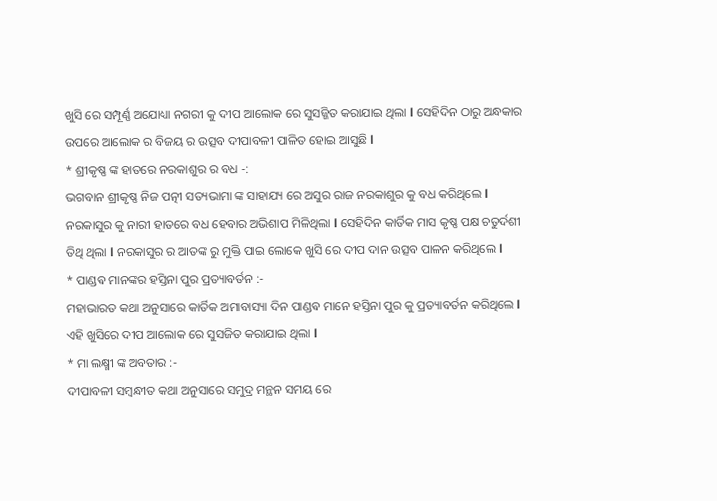ଖୁସି ରେ ସମ୍ପୂର୍ଣ୍ଣ ଅଯୋଧ୍ୟା ନଗରୀ କୁ ଦୀପ ଆଲୋକ ରେ ସୁସଜ୍ଜିତ କରାଯାଇ ଥିଲା l ସେହିଦିନ ଠାରୁ ଅନ୍ଧକାର ଉପରେ ଆଲୋକ ର ବିଜୟ ର ଉତ୍ସବ ଦୀପାବଳୀ ପାଳିତ ହୋଇ ଆସୁଛି l
* ଶ୍ରୀକୃଷ୍ଣ ଙ୍କ ହାତରେ ନରକାଶୁର ର ବଧ -:
ଭଗବାନ ଶ୍ରୀକୃଷ୍ଣ ନିଜ ପତ୍ନୀ ସତ୍ୟଭାମା ଙ୍କ ସାହାଯ୍ୟ ରେ ଅସୁର ରାଜ ନରକାଶୁର କୁ ବଧ କରିଥିଲେ l ନରକାସୁର କୁ ନାରୀ ହାତରେ ବଧ ହେବାର ଅଭିଶାପ ମିଳିଥିଲା l ସେହିଦିନ କାର୍ତିକ ମାସ କୃଷ୍ଣ ପକ୍ଷ ଚତୁର୍ଦଶୀ ତିଥି ଥିଲା l ନରକାସୁର ର ଆତଙ୍କ ରୁ ମୁକ୍ତି ପାଇ ଲୋକେ ଖୁସି ରେ ଦୀପ ଦାନ ଉତ୍ସବ ପାଳନ କରିଥିଲେ l
* ପାଣ୍ଡଵ ମାନଙ୍କର ହସ୍ତିନା ପୁର ପ୍ରତ୍ୟାବର୍ତନ :-
ମହାଭାରତ କଥା ଅନୁସାରେ କାର୍ତିକ ଅମାବାସ୍ୟା ଦିନ ପାଣ୍ଡଵ ମାନେ ହସ୍ତିନା ପୁର କୁ ପ୍ରତ୍ୟାବର୍ତନ କରିଥିଲେ l ଏହି ଖୁସିରେ ଦୀପ ଆଲୋକ ରେ ସୁସଜିତ କରାଯାଇ ଥିଲା l
* ମା ଲକ୍ଷ୍ମୀ ଙ୍କ ଅବତାର :-
ଦୀପାବଳୀ ସମ୍ବନ୍ଧୀତ କଥା ଅନୁସାରେ ସମୁଦ୍ର ମନ୍ଥନ ସମୟ ରେ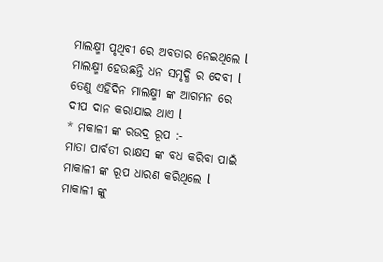ମାଲକ୍ଷ୍ମୀ ପୃଥିବୀ ରେ ଅବତାର ନେଇଥିଲେ l ମାଲକ୍ଷ୍ମୀ ହେଉଛନ୍ତି ଧନ ସମୃଦ୍ଧି ର ଦେବୀ l ତେଣୁ ଏହିଦିନ ମାଲକ୍ଷ୍ମୀ ଙ୍କ ଆଗମନ ରେ ଦୀପ ଦାନ କରାଯାଇ ଥାଏ l
* ମକାଳୀ ଙ୍କ ରଉଦ୍ର ରୂପ :-
ମାତା ପାର୍ବତୀ ରାକ୍ଷସ ଙ୍କ ବଧ କରିବା ପାଇଁ ମାକାଳୀ ଙ୍କ ରୂପ ଧାରଣ କରିଥିଲେ l ମାକାଳୀ ଙ୍କୁ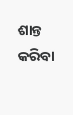ଶାନ୍ତ କରିବା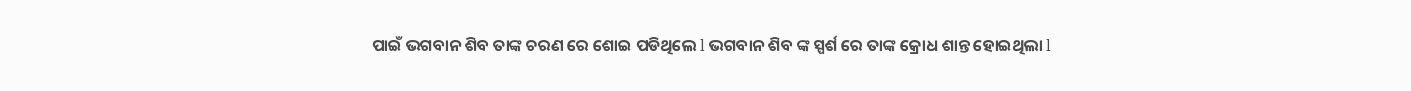ପାଇଁ ଭଗବାନ ଶିବ ତାଙ୍କ ଚରଣ ରେ ଶୋଇ ପଡିଥିଲେ l ଭଗବାନ ଶିବ ଙ୍କ ସ୍ପର୍ଶ ରେ ତାଙ୍କ କ୍ରୋଧ ଶାନ୍ତ ହୋଇଥିଲା l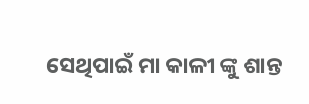ସେଥିପାଇଁ ମା କାଳୀ ଙ୍କୁ ଶାନ୍ତ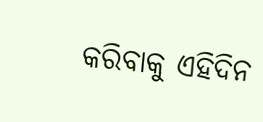କରିବାକୁ ଏହିଦିନ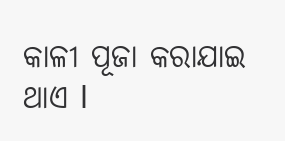କାଳୀ ପୂଜା କରାଯାଇ ଥାଏ l